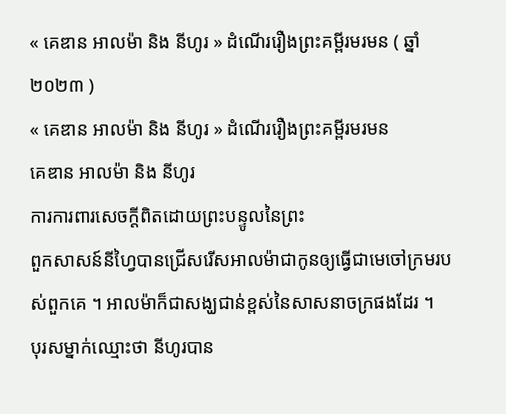« គេឌាន អាលម៉ា និង នីហូរ » ដំណើររឿងព្រះគម្ពីរមរមន ( ឆ្នាំ ២០២៣ )
« គេឌាន អាលម៉ា និង នីហូរ » ដំណើររឿងព្រះគម្ពីរមរមន
គេឌាន អាលម៉ា និង នីហូរ
ការការពារសេចក្ដីពិតដោយព្រះបន្ទូលនៃព្រះ
ពួកសាសន៍នីហ្វៃបានជ្រើសរើសអាលម៉ាជាកូនឲ្យធ្វើជាមេចៅក្រមរបស់ពួកគេ ។ អាលម៉ាក៏ជាសង្ឃជាន់ខ្ពស់នៃសាសនាចក្រផងដែរ ។
បុរសម្នាក់ឈ្មោះថា នីហូរបាន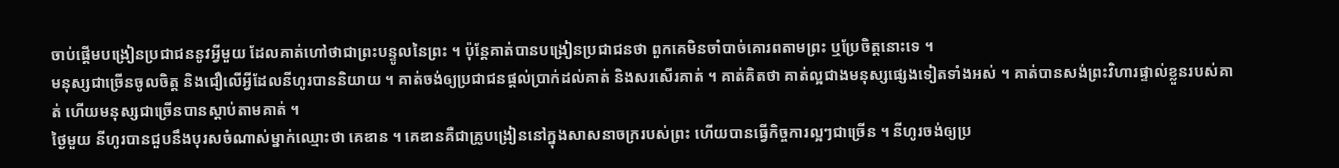ចាប់ផ្ដើមបង្រៀនប្រជាជននូវអ្វីមួយ ដែលគាត់ហៅថាជាព្រះបន្ទូលនៃព្រះ ។ ប៉ុន្ដែគាត់បានបង្រៀនប្រជាជនថា ពួកគេមិនចាំបាច់គោរពតាមព្រះ ឬប្រែចិត្តនោះទេ ។
មនុស្សជាច្រើនចូលចិត្ត និងជឿលើអ្វីដែលនីហូរបាននិយាយ ។ គាត់ចង់ឲ្យប្រជាជនផ្ដល់ប្រាក់ដល់គាត់ និងសរសើរគាត់ ។ គាត់គិតថា គាត់ល្អជាងមនុស្សផ្សេងទៀតទាំងអស់ ។ គាត់បានសង់ព្រះវិហារផ្ទាល់ខ្លួនរបស់គាត់ ហើយមនុស្សជាច្រើនបានស្ដាប់តាមគាត់ ។
ថ្ងៃមួយ នីហូរបានជួបនឹងបុរសចំណាស់ម្នាក់ឈ្មោះថា គេឌាន ។ គេឌានគឺជាគ្រូបង្រៀននៅក្នុងសាសនាចក្ររបស់ព្រះ ហើយបានធ្វើកិច្ចការល្អៗជាច្រើន ។ នីហូរចង់ឲ្យប្រ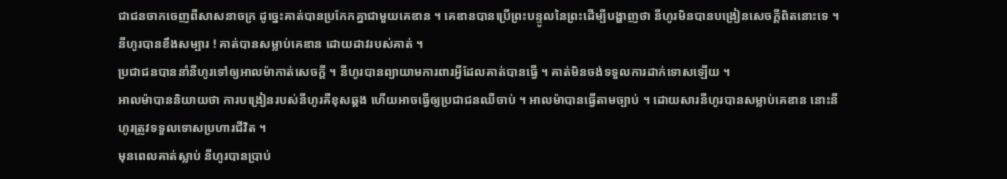ជាជនចាកចេញពីសាសនាចក្រ ដូច្នេះគាត់បានប្រកែកគ្នាជាមួយគេឌាន ។ គេឌានបានប្រើព្រះបន្ទូលនៃព្រះដើម្បីបង្ហាញថា នីហូរមិនបានបង្រៀនសេចក្ដីពិតនោះទេ ។ នីហូរបានខឹងសម្បារ ! គាត់បានសម្លាប់គេឌាន ដោយដាវរបស់គាត់ ។
ប្រជាជនបាននាំនីហូរទៅឲ្យអាលម៉ាកាត់សេចក្ដី ។ នីហូរបានព្យាយាមការពារអ្វីដែលគាត់បានធ្វើ ។ គាត់មិនចង់ទទួលការដាក់ទោសឡើយ ។
អាលម៉ាបាននិយាយថា ការបង្រៀនរបស់នីហូរគឺខុសឆ្គង ហើយអាចធ្វើឲ្យប្រជាជនឈឺចាប់ ។ អាលម៉ាបានធ្វើតាមច្បាប់ ។ ដោយសារនីហូរបានសម្លាប់គេឌាន នោះនីហូរត្រូវទទួលទោសប្រហារជីវិត ។
មុនពេលគាត់ស្លាប់ នីហូរបានប្រាប់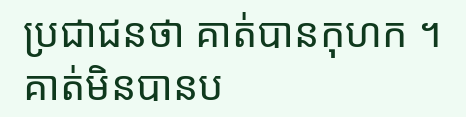ប្រជាជនថា គាត់បានកុហក ។ គាត់មិនបានប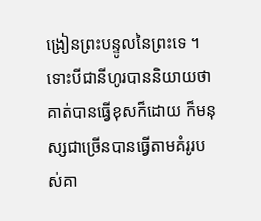ង្រៀនព្រះបន្ទូលនៃព្រះទេ ។ ទោះបីជានីហូរបាននិយាយថា គាត់បានធ្វើខុសក៏ដោយ ក៏មនុស្សជាច្រើនបានធ្វើតាមគំរូរបស់គា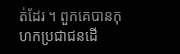ត់ដែរ ។ ពួកគេបានកុហកប្រជាជនដើ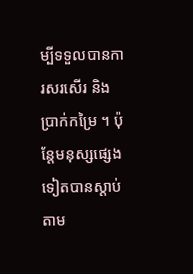ម្បីទទួលបានការសរសើរ និងប្រាក់កម្រៃ ។ ប៉ុន្តែមនុស្សផ្សេងទៀតបានស្ដាប់តាម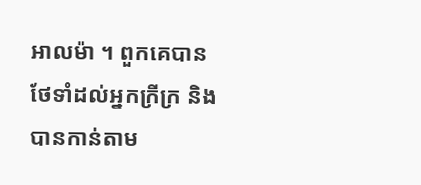អាលម៉ា ។ ពួកគេបានថែទាំដល់អ្នកក្រីក្រ និងបានកាន់តាម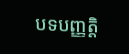បទបញ្ញត្តិ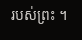របស់ព្រះ ។